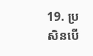19. ប្រសិនបើ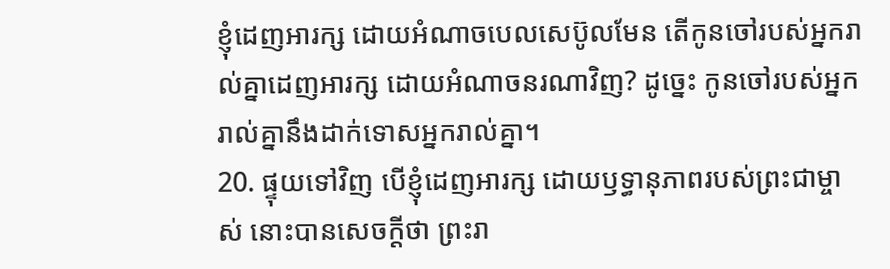ខ្ញុំដេញអារក្ស ដោយអំណាចបេលសេប៊ូលមែន តើកូនចៅរបស់អ្នករាល់គ្នាដេញអារក្ស ដោយអំណាចនរណាវិញ? ដូច្នេះ កូនចៅរបស់អ្នករាល់គ្នានឹងដាក់ទោសអ្នករាល់គ្នា។
20. ផ្ទុយទៅវិញ បើខ្ញុំដេញអារក្ស ដោយឫទ្ធានុភាពរបស់ព្រះជាម្ចាស់ នោះបានសេចក្ដីថា ព្រះរា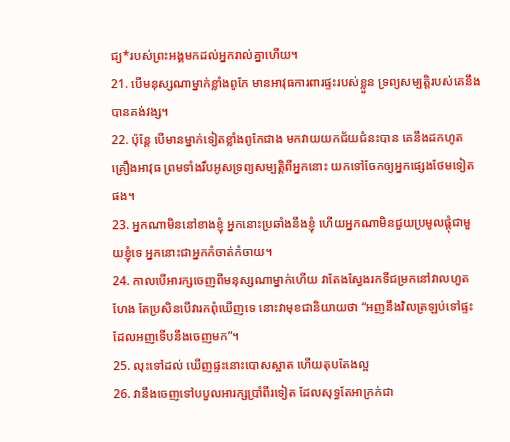ជ្យ*របស់ព្រះអង្គមកដល់អ្នករាល់គ្នាហើយ។
21. បើមនុស្សណាម្នាក់ខ្លាំងពូកែ មានអាវុធការពារផ្ទះរបស់ខ្លួន ទ្រព្យសម្បត្តិរបស់គេនឹងបានគង់វង្ស។
22. ប៉ុន្តែ បើមានម្នាក់ទៀតខ្លាំងពូកែជាង មកវាយយកជ័យជំនះបាន គេនឹងដកហូតគ្រឿងអាវុធ ព្រមទាំងរឹបអូសទ្រព្យសម្បត្តិពីអ្នកនោះ យកទៅចែកឲ្យអ្នកផ្សេងថែមទៀតផង។
23. អ្នកណាមិននៅខាងខ្ញុំ អ្នកនោះប្រឆាំងនឹងខ្ញុំ ហើយអ្នកណាមិនជួយប្រមូលផ្ដុំជាមួយខ្ញុំទេ អ្នកនោះជាអ្នកកំចាត់កំចាយ។
24. កាលបើអារក្សចេញពីមនុស្សណាម្នាក់ហើយ វាតែងស្វែងរកទីជម្រកនៅវាលហួតហែង តែប្រសិនបើវារកពុំឃើញទេ នោះវាមុខជានិយាយថា “អញនឹងវិលត្រឡប់ទៅផ្ទះដែលអញទើបនឹងចេញមក”។
25. លុះទៅដល់ ឃើញផ្ទះនោះបោសស្អាត ហើយតុបតែងល្អ
26. វានឹងចេញទៅបបួលអារក្សប្រាំពីរទៀត ដែលសុទ្ធតែអាក្រក់ជា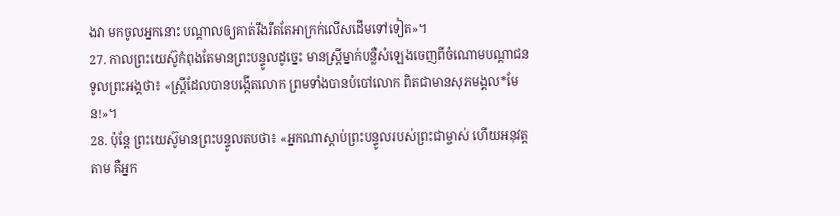ងវា មកចូលអ្នកនោះ បណ្ដាលឲ្យគាត់រឹងរឹតតែអាក្រក់លើសដើមទៅទៀត»។
27. កាលព្រះយេស៊ូកំពុងតែមានព្រះបន្ទូលដូច្នេះ មានស្ត្រីម្នាក់បន្លឺសំឡេងចេញពីចំណោមបណ្ដាជន ទូលព្រះអង្គថា៖ «ស្ត្រីដែលបានបង្កើតលោក ព្រមទាំងបានបំបៅលោក ពិតជាមានសុភមង្គល*មែន!»។
28. ប៉ុន្តែ ព្រះយេស៊ូមានព្រះបន្ទូលតបថា៖ «អ្នកណាស្ដាប់ព្រះបន្ទូលរបស់ព្រះជាម្ចាស់ ហើយអនុវត្តតាម គឺអ្នក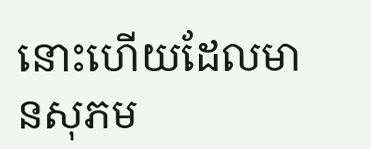នោះហើយដែលមានសុភម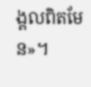ង្គលពិតមែន»។